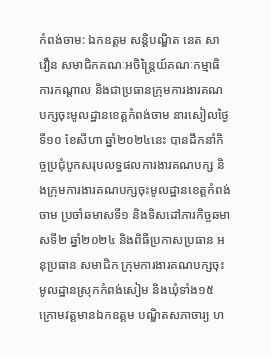កំពង់ចាម: ឯកឧត្តម សន្តិបណ្ឌិត នេត សាវឿន សមាជិកគណៈអចិន្ត្រៃយ៍គណៈកម្មាធិការកណ្តាល និងជាប្រធានក្រុមការងារគណបក្សចុះមូលដ្ឋានខេត្តកំពង់ចាម នារសៀលថ្ងៃទី១០ ខែសីហា ឆ្នាំ២០២៤នេះ បានដឹកនាំកិច្ចប្រជុំបូកសរុបលទ្ធផលការងារគណបក្ស និងក្រុមការងារគណបក្សចុះមូលដ្ឋានខេត្តកំពង់ចាម ប្រចាំឆមាសទី១ និងទិសដៅភារកិច្ចឆមាសទី២ ឆ្នាំ២០២៤ និងពិធីប្រកាសប្រធាន អនុប្រធាន សមាជិក ក្រុមការងារគណបក្សចុះមូលដ្ឋានស្រុកកំពង់សៀម និងឃុំទាំង១៥ ក្រោមវត្តមានឯកឧត្តម បណ្ឌិតសភាចារ្យ ហ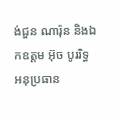ង់ជួន ណារ៉ុន និងឯកឧត្តម អ៊ុច បូររិទ្ធ អនុប្រធាន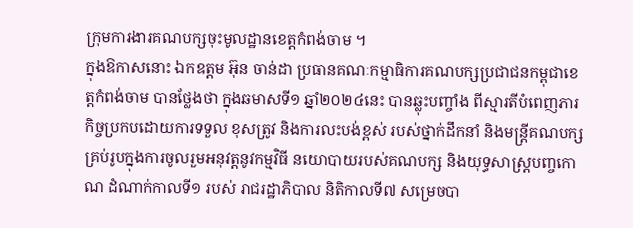ក្រុមការងារគណបក្សចុះមូលដ្ឋានខេត្តកំពង់ចាម ។
ក្នុងឱកាសនោះ ឯកឧត្តម អ៊ុន ចាន់ដា ប្រធានគណៈកម្មាធិការគណបក្សប្រជាជនកម្ពុជាខេត្តកំពង់ចាម បានថ្លែងថា ក្នុងឆមាសទី១ ឆ្នាំ២០២៤នេះ បានឆ្លុះបញ្ចាំង ពីស្មារតីបំពេញភារកិច្ចប្រកបដោយការទទួល ខុសត្រូវ និងការលះបង់ខ្ពស់ របស់ថ្នាក់ដឹកនាំ និងមន្ត្រីគណបក្សគ្រប់រូបក្នុងការចូលរួមអនុវត្តនូវកម្មវិធី នយោបាយរបស់គណបក្ស និងយុទ្ធសាស្ត្របញ្ចកោណ ដំណាក់កាលទី១ របស់ រាជរដ្ឋាភិបាល និតិកាលទី៧ សម្រេចបា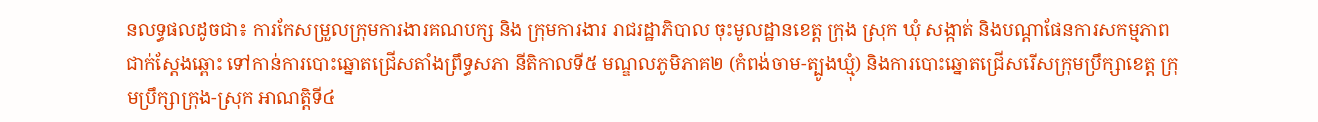នលទ្ធផលដូចជា៖ ការកែសម្រួលក្រុមការងារគណបក្ស និង ក្រុមការងារ រាជរដ្ឋាភិបាល ចុះមូលដ្ឋានខេត្ត ក្រុង ស្រុក ឃុំ សង្កាត់ និងបណ្តាផែនការសកម្មភាពជាក់ស្តែងឆ្ពោះ ទៅកាន់ការបោះឆ្នោតជ្រើសតាំងព្រឹទ្ធសភា នីតិកាលទី៥ មណ្ឌលភូមិភាគ២ (កំពង់ចាម-ត្បូងឃ្មុំ) និងការបោះឆ្នោតជ្រើសរើសក្រុមប្រឹក្សាខេត្ត ក្រុមប្រឹក្សាក្រុង-ស្រុក អាណត្តិទី៤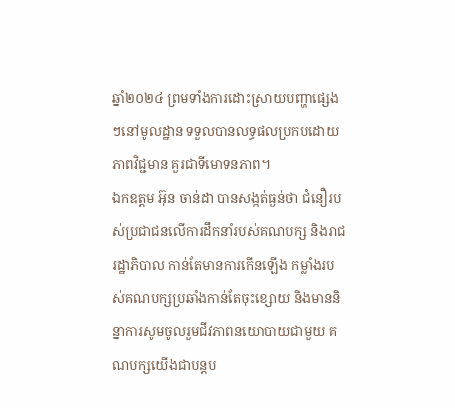ឆ្នាំ២០២៤ ព្រមទាំងការដោះស្រាយបញ្ហាផ្សេងៗនៅមូលដ្ឋាន ទទួលបានលទ្ធផលប្រកបដោយភាពវិជ្ជមាន គួរជាទីមោទនភាព។
ឯកឧត្ដម អ៊ុន ចាន់ដា បានសង្កត់ធ្ងន់ថា ជំនឿរបស់ប្រជាជនលើការដឹកនាំរបស់គណបក្ស និងរាជរដ្ឋាភិបាល កាន់តែមានការកើនឡើង កម្លាំងរបស់គណបក្សប្រឆាំងកាន់តែចុះខ្សោយ និងមាននិន្នាការសូមចូលរួមជីវភាពនយោបាយជាមួយ គណបក្សយើងជាបន្តប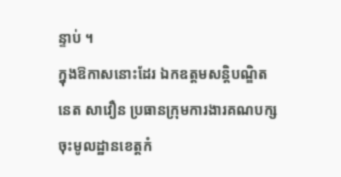ន្ទាប់ ។
ក្នុងឱកាសនោះដែរ ឯកឧត្តមសន្តិបណ្ឌិត នេត សាវឿន ប្រធានក្រុមការងារគណបក្សចុះមូលដ្ឋានខេត្តកំ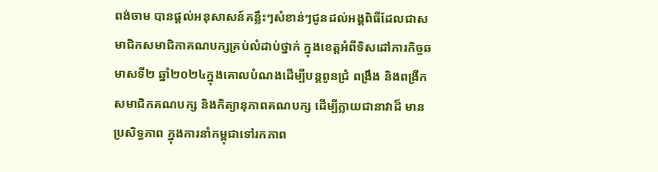ពង់ចាម បានផ្តល់អនុសាសន៍គន្លឹះៗសំខាន់ៗជូនដល់អង្គពិធីដែលជាសមាជិកសមាជិកាគណបក្សគ្រប់លំដាប់ថ្នាក់ ក្នុងខេត្តអំពីទិសដៅភារកិច្ចឆមាសទី២ ឆ្នាំ២០២៤ក្នុងគោលបំណងដើម្បីបន្តពូនជ្រំ ពង្រឹង និងពង្រីកសមាជិកគណបក្ស និងកិត្យានុភាពគណបក្ស ដើម្បីក្លាយជានាវាដ៏ មានប្រសិទ្ធភាព ក្នុងការនាំកម្ពុជាទៅរកភាព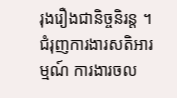រុងរឿងជានិច្ចនិរន្ត ។
ជំរុញការងារសតិអារម្មណ៍ ការងារចល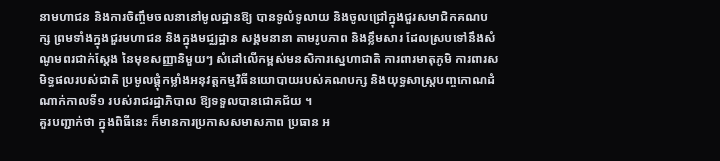នាមហាជន និងការចិញ្ចឹមចលនានៅមូលដ្ឋានឱ្យ បានទូលំទូលាយ និងចូលជ្រៅក្នុងជួរសមាជិកគណបក្ស ព្រមទាំងក្នុងជួរមហាជន និងក្នុងមជ្ឈដ្ឋាន សង្គមនានា តាមរូបភាព និងខ្លឹមសារ ដែលស្របទៅនឹងសំណូមពរជាក់ស្តែង នៃមុខសញ្ញានិមួយៗ សំដៅលើកម្ពស់មនសិការស្នេហាជាតិ ការពារមាតុភូមិ ការពារសមិទ្ធផលរបស់ជាតិ ប្រមូលផ្តុំកម្លាំងអនុវត្តកម្មវិធីនយោបាយរបស់គណបក្ស និងយុទ្ធសាស្ត្របញ្ចកោណដំណាក់កាលទី១ របស់រាជរដ្ឋាភិបាល ឱ្យទទួលបានជោគជ័យ ។
គួរបញ្ជាក់ថា ក្នុងពិធីនេះ ក៏មានការប្រកាសសមាសភាព ប្រធាន អ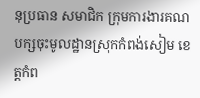នុប្រធាន សមាជិក ក្រុមការងារគណបក្សចុះមូលដ្ឋានស្រុកកំពង់សៀម ខេត្តកំព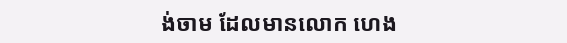ង់ចាម ដែលមានលោក ហេង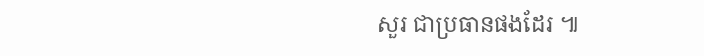សួរ ជាប្រធានផងដែរ ៕